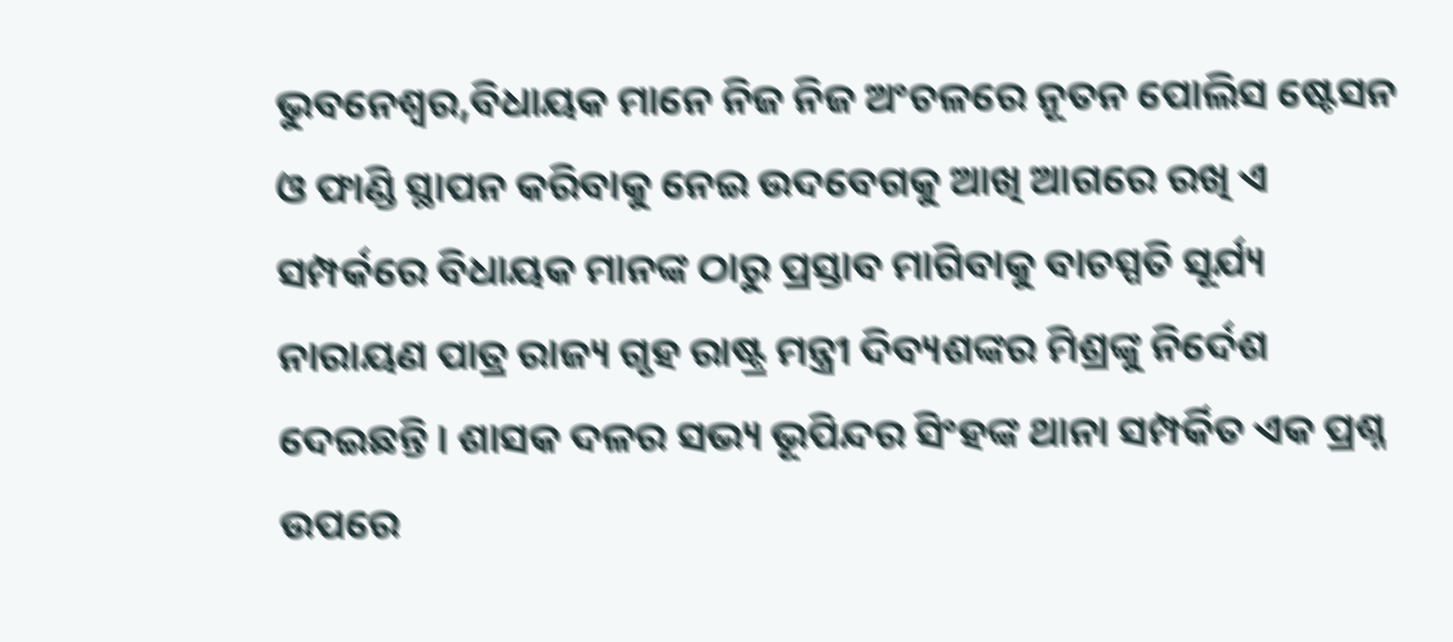ଭୁବନେଶ୍ୱର,ବିଧାୟକ ମାନେ ନିଜ ନିଜ ଅଂଚଳରେ ନୂତନ ପୋଲିସ ଷ୍ଟେସନ ଓ ଫାଣ୍ଡି ସ୍ଥାପନ କରିବାକୁ ନେଇ ଉଦବେଗକୁ ଆଖି ଆଗରେ ରଖି ଏ ସମ୍ପର୍କରେ ବିଧାୟକ ମାନଙ୍କ ଠାରୁ ପ୍ରସ୍ତାବ ମାଗିବାକୁ ବାଚସ୍ପତି ସୂର୍ଯ୍ୟ ନାରାୟଣ ପାତ୍ର ରାଜ୍ୟ ଗୃହ ରାଷ୍ଟ୍ର ମନ୍ତ୍ରୀ ଦିବ୍ୟଶଙ୍କର ମିଶ୍ରଙ୍କୁ ନିର୍ଦେଶ ଦେଇଛନ୍ତି । ଶାସକ ଦଳର ସଭ୍ୟ ଭୂପିନ୍ଦର ସିଂହଙ୍କ ଥାନା ସମ୍ପର୍କିତ ଏକ ପ୍ରଶ୍ନ ଉପରେ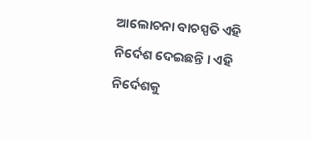ଆଲୋଚନା ବାଚସ୍ପତି ଏହି ନିର୍ଦେଶ ଦେଇଛନ୍ତି । ଏହି ନିର୍ଦେଶକୁ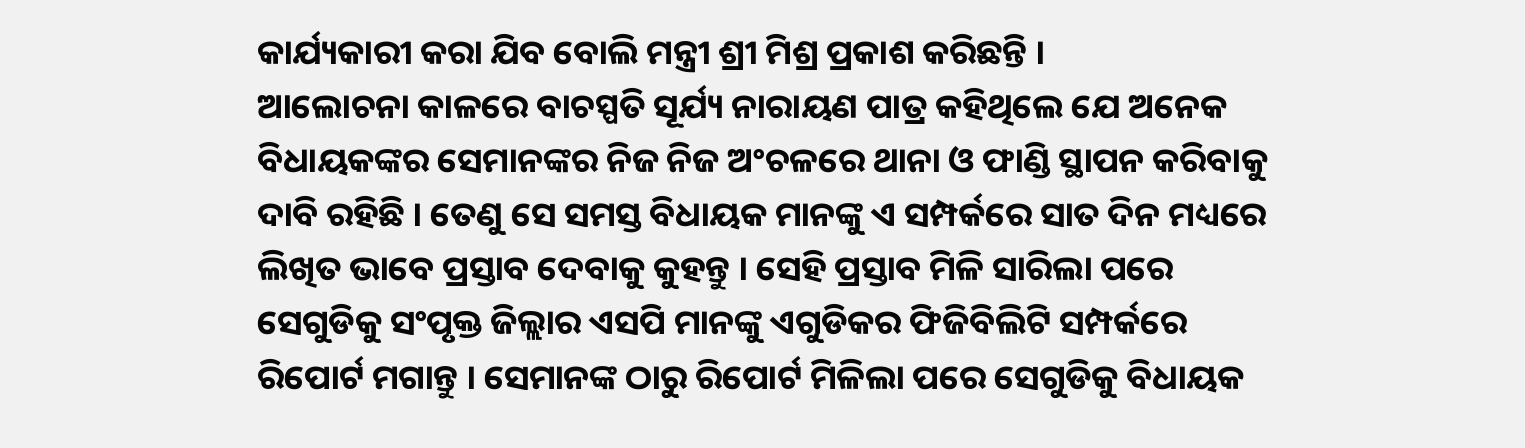କାର୍ଯ୍ୟକାରୀ କରା ଯିବ ବୋଲି ମନ୍ତ୍ରୀ ଶ୍ରୀ ମିଶ୍ର ପ୍ରକାଶ କରିଛନ୍ତି ।
ଆଲୋଚନା କାଳରେ ବାଚସ୍ପତି ସୂର୍ଯ୍ୟ ନାରାୟଣ ପାତ୍ର କହିଥିଲେ ଯେ ଅନେକ ବିଧାୟକଙ୍କର ସେମାନଙ୍କର ନିଜ ନିଜ ଅଂଚଳରେ ଥାନା ଓ ଫାଣ୍ଡି ସ୍ଥାପନ କରିବାକୁ ଦାବି ରହିଛି । ତେଣୁ ସେ ସମସ୍ତ ବିଧାୟକ ମାନଙ୍କୁ ଏ ସମ୍ପର୍କରେ ସାତ ଦିନ ମଧ୍ୟରେ ଲିଖିତ ଭାବେ ପ୍ରସ୍ତାବ ଦେବାକୁ କୁହନ୍ତୁ । ସେହି ପ୍ରସ୍ତାବ ମିଳି ସାରିଲା ପରେ ସେଗୁଡିକୁ ସଂପୃକ୍ତ ଜିଲ୍ଲାର ଏସପି ମାନଙ୍କୁ ଏଗୁଡିକର ଫିଜିବିଲିଟି ସମ୍ପର୍କରେ ରିପୋର୍ଟ ମଗାନ୍ତୁ । ସେମାନଙ୍କ ଠାରୁ ରିପୋର୍ଟ ମିଳିଲା ପରେ ସେଗୁଡିକୁ ବିଧାୟକ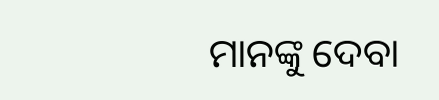ମାନଙ୍କୁ ଦେବା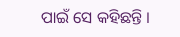ପାଇଁ ସେ କହିଛନ୍ତି ।